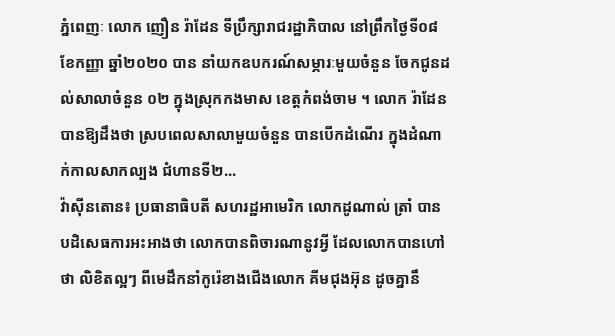ភ្នំពេញៈ លោក ញឿន រ៉ាដែន ទីប្រឹក្សារាជរដ្ឋាភិបាល នៅព្រឹកថ្ងៃទី០៨ ខែកញ្ញា ឆ្នាំ២០២០ បាន នាំយកឧបករណ៍សម្ភារៈមួយចំនួន ចែកជូនដល់សាលាចំនួន ០២ ក្នុងស្រុកកងមាស ខេត្តកំពង់ចាម ។ លោក រ៉ាដែន បានឱ្យដឹងថា ស្របពេលសាលាមួយចំនួន បានបើកដំណើរ ក្នុងដំណាក់កាលសាកល្បង ជំហានទី២...
វ៉ាស៊ីនតោន៖ ប្រធានាធិបតី សហរដ្ឋអាមេរិក លោកដូណាល់ ត្រាំ បានបដិសេធការអះអាងថា លោកបានពិចារណានូវអ្វី ដែលលោកបានហៅថា លិខិតល្អៗ ពីមេដឹកនាំកូរ៉េខាងជើងលោក គីមជុងអ៊ុន ដូចគ្នានឹ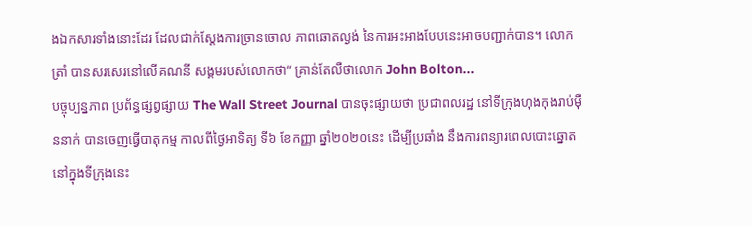ងឯកសារទាំងនោះដែរ ដែលជាក់ស្តែងការច្រានចោល ភាពឆោតល្ងង់ នៃការអះអាងបែបនេះអាចបញ្ជាក់បាន។ លោក ត្រាំ បានសរសេរនៅលើគណនី សង្គមរបស់លោកថា“ គ្រាន់តែលឺថាលោក John Bolton...
បច្ចុប្បន្នភាព ប្រព័ន្ធផ្សព្វផ្សាយ The Wall Street Journal បានចុះផ្សាយថា ប្រជាពលរដ្ឋ នៅទីក្រុងហុងកុងរាប់ម៉ឺននាក់ បានចេញធ្វើបាតុកម្ម កាលពីថ្ងៃអាទិត្យ ទី៦ ខែកញ្ញា ឆ្នាំ២០២០នេះ ដើម្បីប្រឆាំង នឹងការពន្យារពេលបោះឆ្នោត នៅក្នុងទីក្រុងនេះ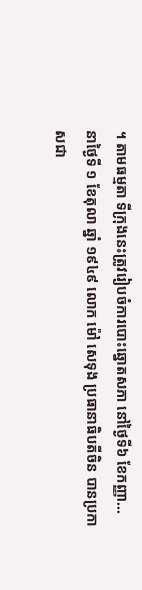។ តាមធម្មតា ទីក្រុងនេះត្រូវរៀបចំការបោះឆ្នោតសភា នៅថ្ងៃទី៦ ខែកញ្ញា...
នាថ្ងៃទី ១ ខែតុលា ឆ្នាំ ១៩៤៩ លោក ម៉ៅ សេទុង ប្រធានាធិបតីចិន បានប្រកាសជា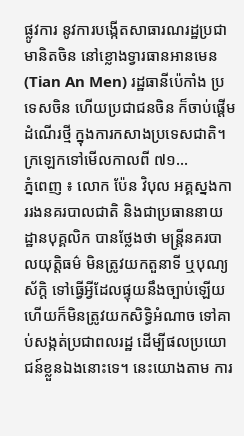ផ្លូវការ នូវការបង្កើតសាធារណរដ្ឋប្រជាមានិតចិន នៅខ្លោងទ្វារធានអានមេន (Tian An Men) រដ្ឋធានីប៉េកាំង ប្រទេសចិន ហើយប្រជាជនចិន ក៏ចាប់ផ្តើមដំណើរថ្មី ក្នុងការកសាងប្រទេសជាតិ។ ក្រឡេកទៅមើលកាលពី ៧១...
ភ្នំពេញ ៖ លោក ប៉ែន វិបុល អគ្គស្នងការរងនគរបាលជាតិ និងជាប្រធាននាយដ្ឋានបុគ្គលិក បានថ្លែងថា មន្ត្រីនគរបាលយុត្តិធម៌ មិនត្រូវយកតួនាទី ឬបុណ្យស័ក្ដិ ទៅធ្វើអ្វីដែលផ្ទុយនឹងច្បាប់ឡើយ ហើយក៏មិនត្រូវយកសិទ្ធិអំណាច ទៅគាប់សង្កត់ប្រជាពលរដ្ឋ ដើម្បីផលប្រយោជន៍ខ្លួនឯងនោះទេ។ នេះយោងតាម ការ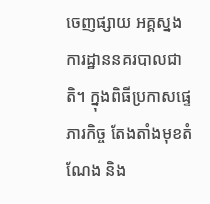ចេញផ្សាយ អគ្គស្នងការដ្ឋាននគរបាលជាតិ។ ក្នុងពិធីប្រកាសផ្ទេភារកិច្ច តែងតាំងមុខតំណែង និង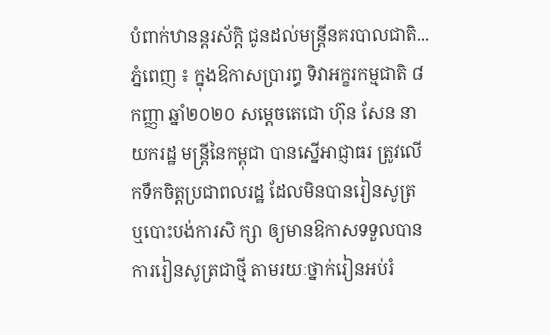បំពាក់ឋានន្តរស័ក្តិ ជូនដល់មន្ត្រីនគរបាលជាតិ...
ភ្នំពេញ ៖ ក្នុងឱកាសប្រារព្ធ ទិវាអក្ខរកម្មជាតិ ៨ កញ្ញា ឆ្នាំ២០២០ សម្ដេចតេជោ ហ៊ុន សែន នាយករដ្ឋ មន្ដ្រីនៃកម្ពុជា បានស្នើអាជ្ញាធរ ត្រូវលើកទឹកចិត្តប្រជាពលរដ្ឋ ដែលមិនបានរៀនសូត្រ ឬបោះបង់ការសិ ក្សា ឲ្យមានឱកាសទទួលបានការរៀនសូត្រជាថ្មី តាមរយៈថ្នាក់រៀនអប់រំ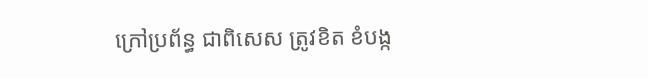ក្រៅប្រព័ន្ធ ជាពិសេស ត្រូវខិត ខំបង្ក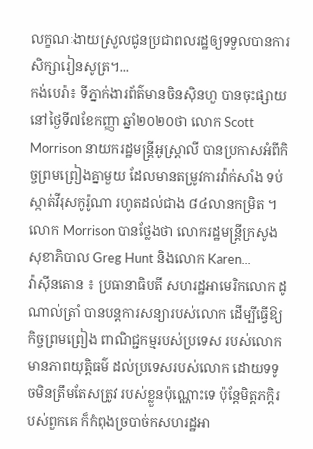លក្ខណៈងាយស្រួលជូនប្រជាពលរដ្ឋឲ្យទទួលបានការសិក្សារៀនសូត្រ។...
កង់បេរ៉ា៖ ទីភ្នាក់ងារព័ត៌មានចិនស៊ិនហួ បានចុះផ្សាយនៅថ្ងៃទី៧ខែកញ្ញា ឆ្នាំ២០២០ថា លោក Scott Morrison នាយករដ្ឋមន្ត្រីអូស្ត្រាលី បានប្រកាសអំពីកិច្ចព្រមព្រៀងគ្នាមួយ ដែលមានតម្រូវការវ៉ាក់សាំង ទប់ស្កាត់វីរុសកូរ៉ូណា រហូតដល់ជាង ៨៤លានកម្រិត ។ លោក Morrison បានថ្លែងថា លោករដ្ឋមន្ត្រីក្រសូងសុខាភិបាល Greg Hunt និងលោក Karen...
វ៉ាស៊ីនតោន ៖ ប្រធានាធិបតី សហរដ្ឋអាមេរិកលោក ដូណាល់ត្រាំ បានបន្តការសន្យារបស់លោក ដើម្បីធ្វើឱ្យកិច្ចព្រមព្រៀង ពាណិជ្ជកម្មរបស់ប្រទេស របស់លោក មានភាពយុត្តិធម៌ ដល់ប្រទេសរបស់លោក ដោយទទូចមិនត្រឹមតែសត្រូវ របស់ខ្លួនប៉ុណ្ណោះទេ ប៉ុន្តែមិត្តភក្តិរបស់ពួកគេ ក៏កំពុងច្របាច់កសហរដ្ឋអា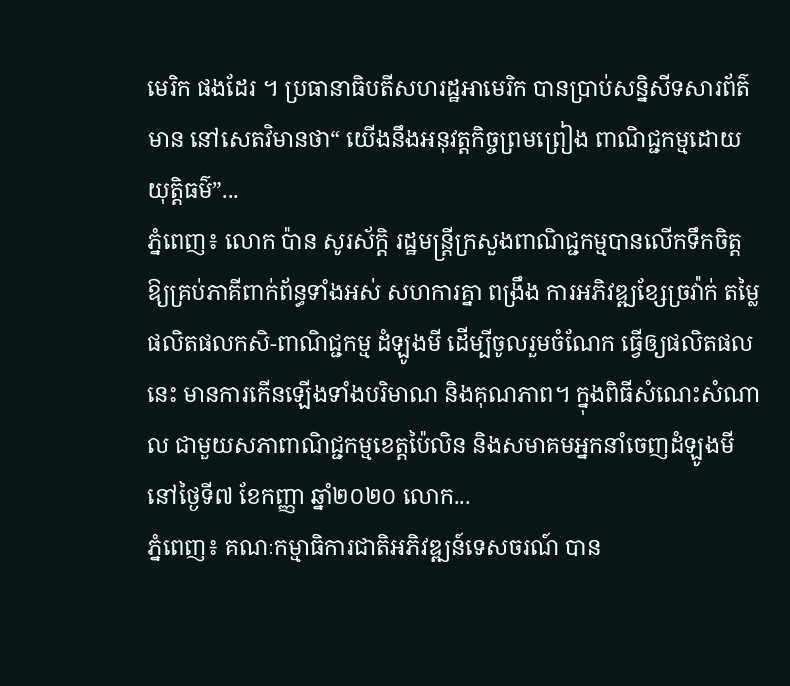មេរិក ផងដែរ ។ ប្រធានាធិបតីសហរដ្ឋអាមេរិក បានប្រាប់សន្និសីទសារព័ត៌មាន នៅសេតវិមានថា“ យើងនឹងអនុវត្តកិច្ចព្រមព្រៀង ពាណិជ្ជកម្មដោយយុត្តិធម៌”...
ភ្នំពេញ៖ លោក ប៉ាន សូរស័ក្តិ រដ្ឋមន្រ្តីក្រសួងពាណិជ្ជកម្មបានលើកទឹកចិត្ត ឱ្យគ្រប់ភាគីពាក់ព័ន្ធទាំងអស់ សហការគ្នា ពង្រឹង ការអភិវឌ្ឍខ្សែច្រវ៉ាក់ តម្លៃផលិតផលកសិ-ពាណិជ្ជកម្ម ដំឡូងមី ដើម្បីចូលរួមចំណែក ធ្វើឲ្យផលិតផលនេះ មានការកើនឡើងទាំងបរិមាណ និងគុណភាព។ ក្នុងពិធីសំណេះសំណាល ជាមួយសភាពាណិជ្ជកម្មខេត្តប៉ៃលិន និងសមាគមអ្នកនាំចេញដំឡូងមី នៅថ្ងៃទី៧ ខែកញ្ញា ឆ្នាំ២០២០ លោក...
ភ្នំពេញ៖ គណៈកម្មាធិការជាតិអភិវឌ្ឍន៍ទេសចរណ៍ បាន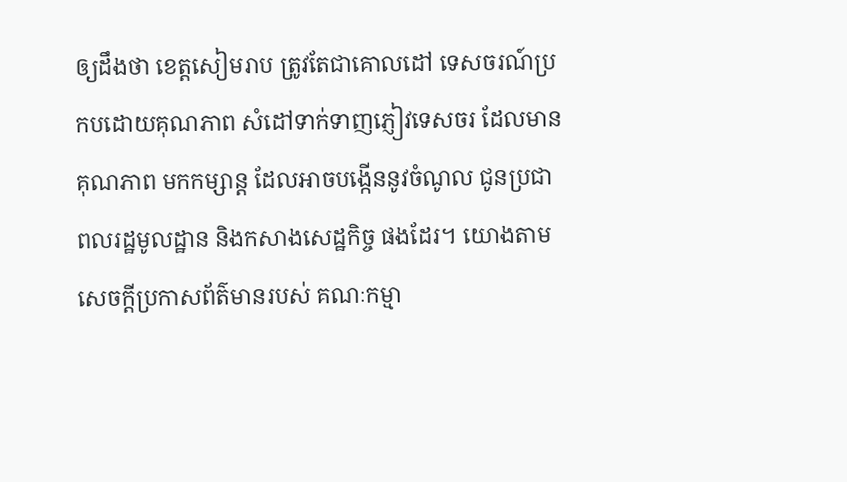ឲ្យដឹងថា ខេត្តសៀមរាប ត្រូវតែជាគោលដៅ ទេសចរណ៍ប្រកបដោយគុណភាព សំដៅទាក់ទាញភ្ញៀវទេសចរ ដែលមានគុណភាព មកកម្សាន្ដ ដែលអាចបង្កើននូវចំណូល ជូនប្រជាពលរដ្ឋមូលដ្ឋាន និងកសាងសេដ្ឋកិច្ច ផងដែរ។ យោងតាមសេចក្ដីប្រកាសព័ត៌មានរបស់ គណៈកម្មា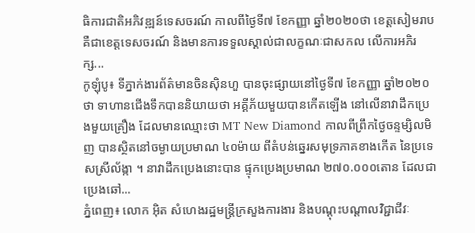ធិការជាតិអភិវឌ្ឍន៍ទេសចរណ៍ កាលពីថ្ងៃទី៧ ខែកញ្ញា ឆ្នាំ២០២០ថា ខេត្តសៀមរាប គឺជាខេត្តទេសចរណ៍ និងមានការទទួលស្គាល់ជាលក្ខណៈជាសកល លើការអភិរក្ស...
កូឡុំបូ៖ ទីភ្នាក់ងារព័ត៌មានចិនស៊ិនហួ បានចុះផ្សាយនៅថ្ងៃទី៧ ខែកញ្ញា ឆ្នាំ២០២០ថា ទាហានជើងទឹកបាននិយាយថា អគ្គីភ័យមួយបានកើតឡើង នៅលើនាវាដឹកប្រេងមួយគ្រឿង ដែលមានឈ្មោះថា MT New Diamond កាលពីព្រឹកថ្ងៃចន្ទម្សិលមិញ បានស្ថិតនៅចម្ងាយប្រមាណ ៤០ម៉ាយ ពីតំបន់ឆ្នេរសមុទ្រភាគខាងកើត នៃប្រទេសស្រីល័ង្កា ។ នាវាដឹកប្រេងនោះបាន ផ្ទុកប្រេងប្រមាណ ២៧០.០០០តោន ដែលជាប្រេងឆៅ...
ភ្នំពេញ៖ លោក អ៊ិត សំហេងរដ្ឋមន្ត្រីក្រសួងការងារ និងបណ្ដុះបណ្ដាលវិជ្ជាជីវៈ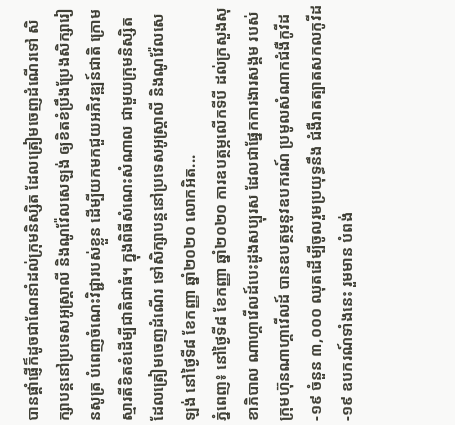បានផ្ដាំផ្ញើក៏ដូចជាណែនាំដល់ក្រុមនិស្សិត ដែលត្រៀមចេញដំណើរទៅ សិក្សាបន្តនៅប្រទេសអូស្ត្រាលី និងណូវ៉ែលសេឡង់ ឲ្យខិតខំប្រឹងប្រែងសិក្សារៀនសូត្រ បំពេញចំណេះវិជ្ជារបស់ខ្លួន ដើម្បីយកមកជួយអភិវឌ្ឍន៍ជាតិ ក្រោមស្មារតីខិតខំដើម្បីជាតិជាធំ។ ក្នុងពិធីសំណេះសំណាល ជាមួយក្រុមនិស្សិត ដែលត្រៀមចេញដំណើរ ទៅសិក្សាបន្តនៅប្រទេសអូស្ត្រាលី និងណូវ៉ែលសេឡង់ នៅថ្ងៃទី៨ ខែកញ្ញា ឆ្នាំ២០២០ លោកអិត...
ភ្នំពេញ៖ នៅថ្ងៃទី៨ ខែកញ្ញា ឆ្នាំ២០២០ ការឧបត្ថម្ភលើកទីបី ដល់ក្រសួងសុខាភិបាល ណាហ្គាវើលដ៍បេះដូងសប្បុរស ដែលជាផ្នែកការងារសង្គម របស់ក្រុមហ៊ុនណាហ្គាវើលដ៍ បានឧបត្ថម្ភនូវឧបករណ៍ ប្រមូលសំណាកជំងឺកូវីដ-១៩ ចំនួន ៣,០០០ ឈុតដើម្បីចូលរួមប្រយុទ្ធនឹង ជំងឺរាតត្បាតសកលកូវីដ-១៩ ឧបករណ៍ទាំងនេះ រួមមាន បំពង់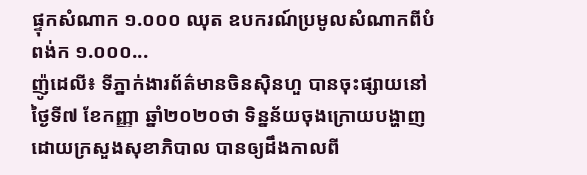ផ្ទុកសំណាក ១.០០០ ឈុត ឧបករណ៍ប្រមូលសំណាកពីបំពង់ក ១.០០០...
ញ៉ូដេលី៖ ទីភ្នាក់ងារព័ត៌មានចិនស៊ិនហួ បានចុះផ្សាយនៅថ្ងៃទី៧ ខែកញ្ញា ឆ្នាំ២០២០ថា ទិន្នន័យចុងក្រោយបង្ហាញ ដោយក្រសួងសុខាភិបាល បានឲ្យដឹងកាលពី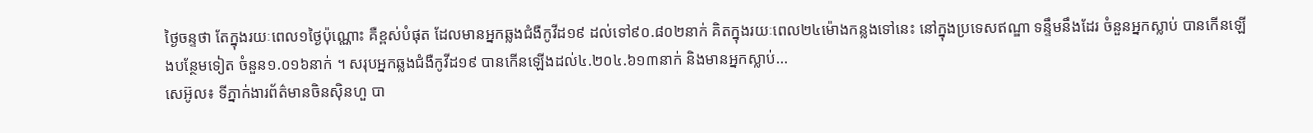ថ្ងៃចន្ទថា តែក្នុងរយៈពេល១ថ្ងៃប៉ុណ្ណោះ គឺខ្ពស់បំផុត ដែលមានអ្នកឆ្លងជំងឺកូវីដ១៩ ដល់ទៅ៩០.៨០២នាក់ គិតក្នុងរយៈពេល២៤ម៉ោងកន្លងទៅនេះ នៅក្នុងប្រទេសឥណ្ឌា ទន្ទឹមនឹងដែរ ចំនួនអ្នកស្លាប់ បានកើនឡើងបន្ថែមទៀត ចំនួន១.០១៦នាក់ ។ សរុបអ្នកឆ្លងជំងឺកូវីដ១៩ បានកើនឡើងដល់៤.២០៤.៦១៣នាក់ និងមានអ្នកស្លាប់...
សេអ៊ូល៖ ទីភ្នាក់ងារព័ត៌មានចិនស៊ិនហួ បា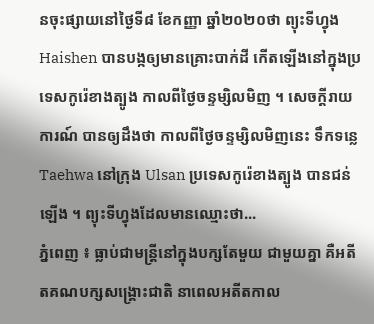នចុះផ្សាយនៅថ្ងៃទី៨ ខែកញ្ញា ឆ្នាំ២០២០ថា ព្យុះទីហ្វុង Haishen បានបង្កឲ្យមានគ្រោះបាក់ដី កើតឡើងនៅក្នុងប្រទេសកូរ៉េខាងត្បូង កាលពីថ្ងៃចន្ទម្សិលមិញ ។ សេចក្តីរាយការណ៍ បានឲ្យដឹងថា កាលពីថ្ងៃចន្ទម្សិលមិញនេះ ទឹកទន្លេ Taehwa នៅក្រុង Ulsan ប្រទេសកូរ៉េខាងត្បូង បានជន់ឡើង ។ ព្យុះទីហ្វុងដែលមានឈ្មោះថា...
ភ្នំពេញ ៖ ធ្លាប់ជាមន្រ្តីនៅក្នុងបក្សតែមួយ ជាមួយគ្នា គឺអតីតគណបក្សសង្រ្គោះជាតិ នាពេលអតីតកាល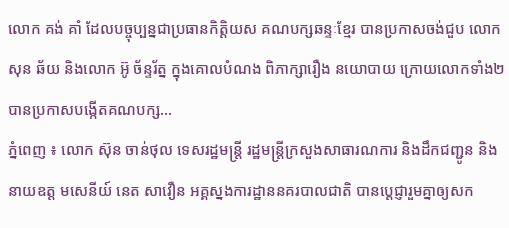លោក គង់ គាំ ដែលបច្ចុប្បន្នជាប្រធានកិត្តិយស គណបក្សឆន្ទៈខ្មែរ បានប្រកាសចង់ជួប លោក សុន ឆ័យ និងលោក អ៊ូ ច័ន្ទរ័ត្ន ក្នុងគោលបំណង ពិភាក្សារឿង នយោបាយ ក្រោយលោកទាំង២ បានប្រកាសបង្កើតគណបក្ស...
ភ្នំពេញ ៖ លោក ស៊ុន ចាន់ថុល ទេសរដ្ឋមន្ដ្រី រដ្ឋមន្រ្តីក្រសួងសាធារណការ និងដឹកជញ្ជូន និងនាយឧត្ត មសេនីយ៍ នេត សាវឿន អគ្គស្នងការដ្ឋាននគរបាលជាតិ បានប្តេជ្ញារួមគ្នាឲ្យសក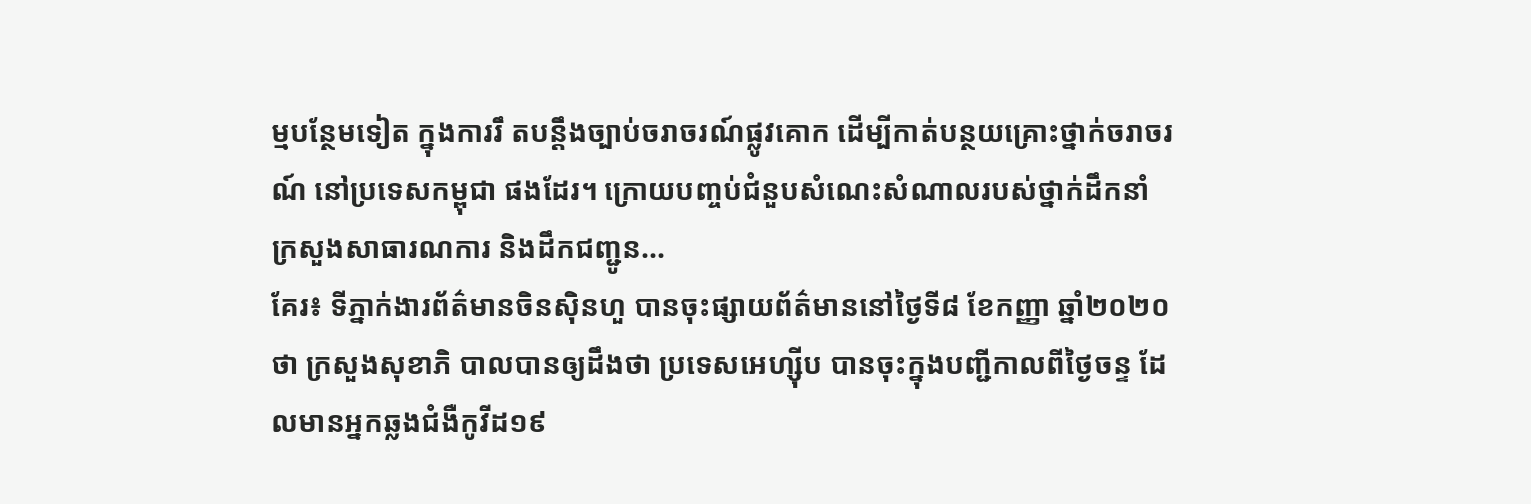ម្មបន្ថែមទៀត ក្នុងការរឹ តបន្តឹងច្បាប់ចរាចរណ៍ផ្លូវគោក ដើម្បីកាត់បន្ថយគ្រោះថ្នាក់ចរាចរណ៍ នៅប្រទេសកម្ពុជា ផងដែរ។ ក្រោយបញ្ចប់ជំនួបសំណេះសំណាលរបស់ថ្នាក់ដឹកនាំ ក្រសួងសាធារណការ និងដឹកជញ្ជូន...
គែរ៖ ទីភ្នាក់ងារព័ត៌មានចិនស៊ិនហួ បានចុះផ្សាយព័ត៌មាននៅថ្ងៃទី៨ ខែកញ្ញា ឆ្នាំ២០២០ថា ក្រសួងសុខាភិ បាលបានឲ្យដឹងថា ប្រទេសអេហ្ស៊ីប បានចុះក្នុងបញ្ជីកាលពីថ្ងៃចន្ទ ដែលមានអ្នកឆ្លងជំងឺកូវីដ១៩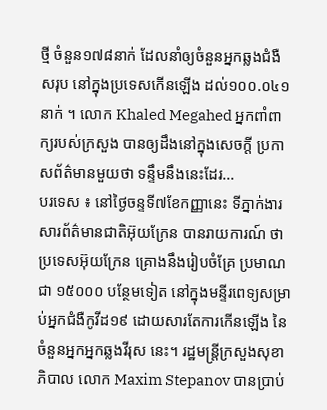ថ្មី ចំនួន១៧៨នាក់ ដែលនាំឲ្យចំនួនអ្នកឆ្លងជំងឺសរុប នៅក្នុងប្រទេសកើនឡើង ដល់១០០.០៤១នាក់ ។ លោក Khaled Megahed អ្នកពាំពាក្យរបស់ក្រសួង បានឲ្យដឹងនៅក្នុងសេចក្តី ប្រកាសព័ត៌មានមួយថា ទន្ទឹមនឹងនេះដែរ...
បរទេស ៖ នៅថ្ងៃចន្ទទី៧ខែកញ្ញានេះ ទីភ្នាក់ងារសារព័ត៌មានជាតិអ៊ុយក្រែន បានរាយការណ៍ ថាប្រទេសអ៊ុយក្រែន គ្រោងនឹងរៀបចំគ្រែ ប្រមាណជា ១៥០០០ បន្ថែមទៀត នៅក្នុងមន្ទីរពេទ្យសម្រាប់អ្នកជំងឺកូវីដ១៩ ដោយសារតែការកើនឡើង នៃចំនួនអ្នកអ្នកឆ្លងវីរុស នេះ។ រដ្ឋមន្រ្តីក្រសួងសុខាភិបាល លោក Maxim Stepanov បានប្រាប់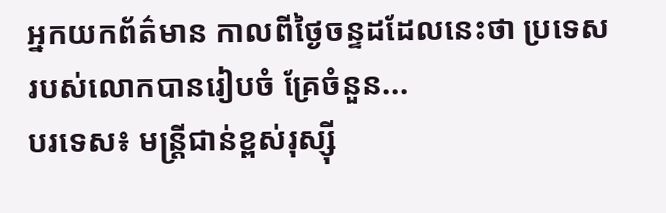អ្នកយកព័ត៌មាន កាលពីថ្ងៃចន្ទដដែលនេះថា ប្រទេសរបស់លោកបានរៀបចំ គ្រែចំនួន...
បរទេស៖ មន្ត្រីជាន់ខ្ពស់រុស្ស៊ី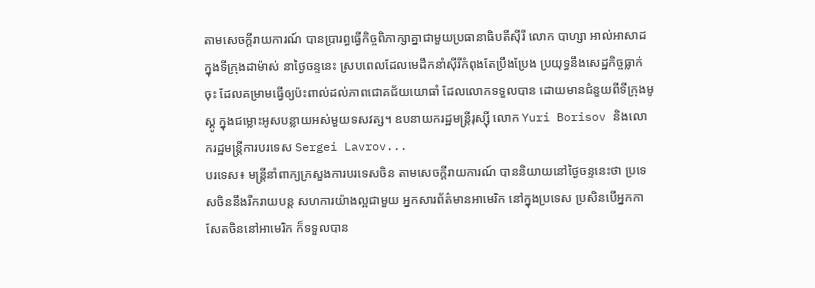តាមសេចក្តីរាយការណ៍ បានប្រារព្ធធ្វើកិច្ចពិភាក្សាគ្នាជាមួយប្រធានាធិបតីស៊ីរី លោក បាហ្សា អាល់អាសាដ ក្នុងទីក្រុងដាម៉ាស់ នាថ្ងៃចន្ទនេះ ស្របពេលដែលមេដឹកនាំស៊ីរីកំពុងតែប្រឹងប្រែង ប្រយុទ្ធនឹងសេដ្ឋកិច្ចធ្លាក់ចុះ ដែលគម្រាមធ្វើឲ្យប៉ះពាល់ដល់ភាពជោគជ័យយោធាំ ដែលលោកទទួលបាន ដោយមានជំនួយពីទីក្រុងមូស្គូ ក្នុងជម្លោះអូសបន្លាយអស់មួយទសវត្ស។ ឧបនាយករដ្ឋមន្ត្រីរុស្ស៊ី លោក Yuri Borisov និងលោករដ្ឋមន្ត្រីការបរទេស Sergei Lavrov...
បរទេស៖ មន្ត្រីនាំពាក្យក្រសួងការបរទេសចិន តាមសេចក្តីរាយការណ៍ បាននិយាយនៅថ្ងៃចន្ទនេះថា ប្រទេសចិននឹងរីករាយបន្ត សហការយ៉ាងល្អជាមួយ អ្នកសារព័ត៌មានអាមេរិក នៅក្នុងប្រទេស ប្រសិនបើអ្នកកាសែតចិននៅអាមេរិក ក៏ទទួលបាន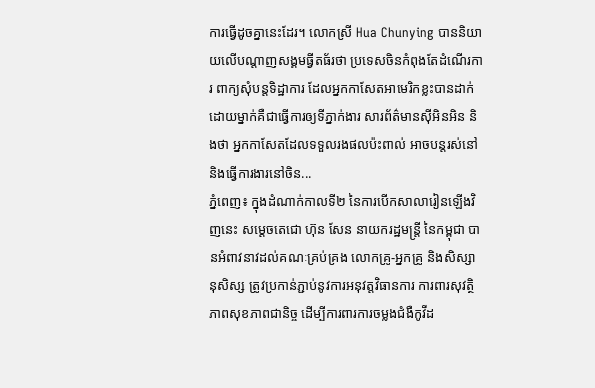ការធ្វើដូចគ្នានេះដែរ។ លោកស្រី Hua Chunying បាននិយាយលើបណ្ដាញសង្គមធ្វីតធ័រថា ប្រទេសចិនកំពុងតែដំណើរការ ពាក្យសុំបន្ដទិដ្ឋាការ ដែលអ្នកកាសែតអាមេរិកខ្លះបានដាក់ ដោយម្នាក់គឺជាធ្វើការឲ្យទីភ្នាក់ងារ សារព័ត៌មានស៊ីអិនអិន និងថា អ្នកកាសែតដែលទទួលរងផលប៉ះពាល់ អាចបន្តរស់នៅនិងធ្វើការងារនៅចិន...
ភ្នំពេញ៖ ក្នុងដំណាក់កាលទី២ នៃការបើកសាលារៀនឡើងវិញនេះ សម្ដេចតេជោ ហ៊ុន សែន នាយករដ្ឋមន្ត្រី នៃកម្ពុជា បានអំពាវនាវដល់គណៈគ្រប់គ្រង លោកគ្រូ-អ្នកគ្រូ និងសិស្សានុសិស្ស ត្រូវប្រកាន់ភ្ជាប់នូវការអនុវត្តវិធានការ ការពារសុវត្ថិភាពសុខភាពជានិច្ច ដើម្បីការពារការចម្លងជំងឺកូវីដ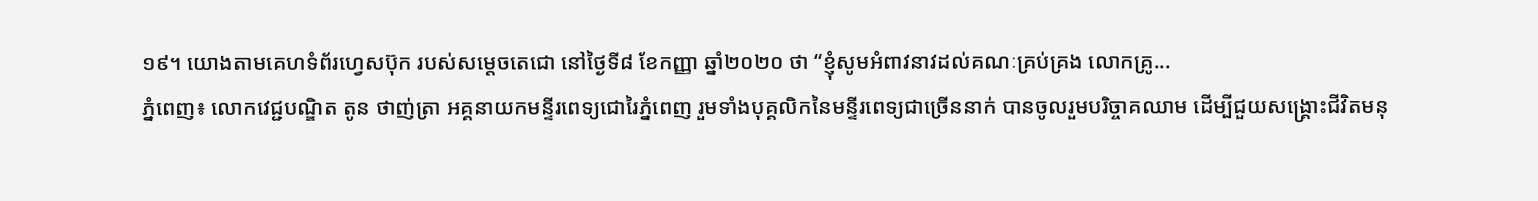១៩។ យោងតាមគេហទំព័រហ្វេសប៊ុក របស់សម្ដេចតេជោ នៅថ្ងៃទី៨ ខែកញ្ញា ឆ្នាំ២០២០ ថា “ខ្ញុំសូមអំពាវនាវដល់គណៈគ្រប់គ្រង លោកគ្រូ...
ភ្នំពេញ៖ លោកវេជ្ជបណ្ឌិត តូន ថាញ់ត្រា អគ្គនាយកមន្ទីរពេទ្យជោរៃភ្នំពេញ រួមទាំងបុគ្គលិកនៃមន្ទីរពេទ្យជាច្រើននាក់ បានចូលរួមបរិច្ចាគឈាម ដើម្បីជួយសង្គ្រោះជីវិតមនុ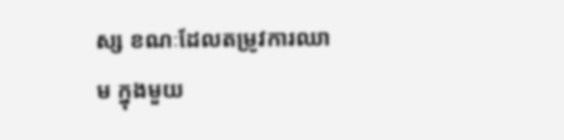ស្ស ខណៈដែលតម្រូវការឈាម ក្នុងមួយ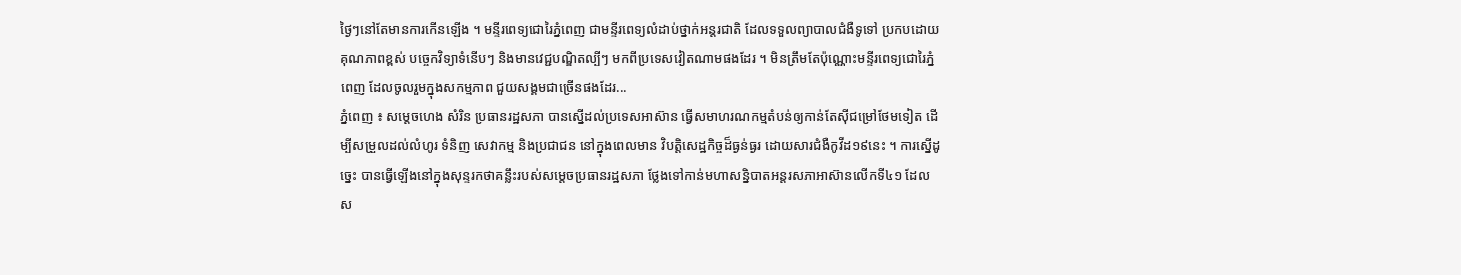ថ្ងៃៗនៅតែមានការកើនឡើង ។ មន្ទីរពេទ្យជោរៃភ្នំពេញ ជាមន្ទីរពេទ្យលំដាប់ថ្នាក់អន្តរជាតិ ដែលទទួលព្យាបាលជំងឺទូទៅ ប្រកបដោយគុណភាពខ្ពស់ បច្ចេកវិទ្យាទំនើបៗ និងមានវេជ្ជបណ្ឌិតល្បីៗ មកពីប្រទេសវៀតណាមផងដែរ ។ មិនត្រឹមតែប៉ុណ្ណោះមន្ទីរពេទ្យជោរៃភ្នំពេញ ដែលចូលរួមក្នុងសកម្មភាព ជួយសង្គមជាច្រើនផងដែរ...
ភ្នំពេញ ៖ សម្តេចហេង សំរិន ប្រធានរដ្ឋសភា បានស្នើដល់ប្រទេសអាស៊ាន ធ្វើសមាហរណកម្មតំបន់ឲ្យកាន់តែស៊ីជម្រៅថែមទៀត ដើម្បីសម្រួលដល់លំហូរ ទំនិញ សេវាកម្ម និងប្រជាជន នៅក្នុងពេលមាន វិបត្តិសេដ្ឋកិច្ចដ៏ធ្ងន់ធ្ងរ ដោយសារជំងឺកូវីដ១៩នេះ ។ ការស្នើដូច្នេះ បានធ្វើឡើងនៅក្នុងសុន្ទរកថាគន្លឹះរបស់សម្តេចប្រធានរដ្ឋសភា ថ្លែងទៅកាន់មហាសន្និបាតអន្តរសភាអាស៊ានលើកទី៤១ ដែលស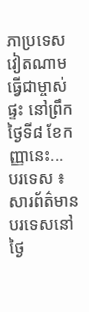ភាប្រទេសវៀតណាម ធ្វើជាម្ចាស់ផ្ទះ នៅព្រឹកថ្ងៃទី៨ ខែកញ្ញានេះ...
បរទេស ៖ សារព័ត៌មានបរទេសនៅថ្ងៃ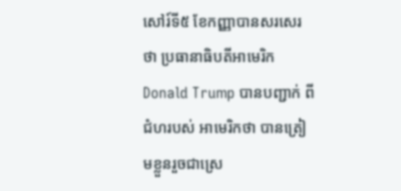សៅរ៍ទី៥ ខែកញ្ញាបានសរសេរថា ប្រធានាធិបតីអាមេរិក Donald Trump បានបញ្ជាក់ ពីជំហរបស់ អាមេរិកថា បានត្រៀមខ្លួនរួចជាស្រេ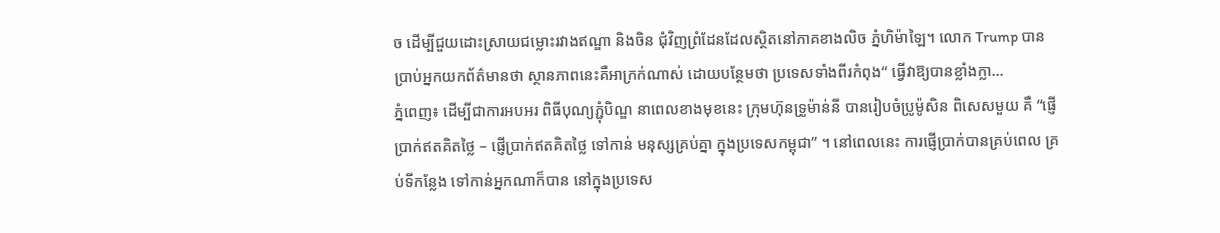ច ដើម្បីជួយដោះស្រាយជម្លោះរវាងឥណ្ឌា និងចិន ជុំវិញព្រំដែនដែលស្ថិតនៅភាគខាងលិច ភ្នំហិម៉ាឡៃ។ លោក Trump បានប្រាប់អ្នកយកព័ត៌មានថា ស្ថានភាពនេះគឺអាក្រក់ណាស់ ដោយបន្ថែមថា ប្រទេសទាំងពីរកំពុង“ ធ្វើវាឱ្យបានខ្លាំងក្លា...
ភ្នំពេញ៖ ដើម្បីជាការអបអរ ពិធីបុណ្យភ្ជុំបិណ្ឌ នាពេលខាងមុខនេះ ក្រុមហ៊ុនទ្រូម៉ាន់នី បានរៀបចំប្រូម៉ូសិន ពិសេសមួយ គឺ “ផ្ញើប្រាក់ឥតគិតថ្លៃ – ផ្ញើប្រាក់ឥតគិតថ្លៃ ទៅកាន់ មនុស្សគ្រប់គ្នា ក្នុងប្រទេសកម្ពុជា” ។ នៅពេលនេះ ការផ្ញើប្រាក់បានគ្រប់ពេល គ្រប់ទីកន្លែង ទៅកាន់អ្នកណាក៏បាន នៅក្នុងប្រទេស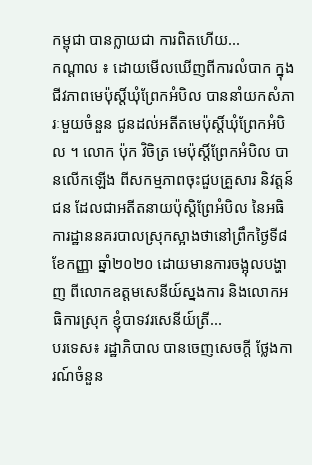កម្ពុជា បានក្លាយជា ការពិតហើយ...
កណ្តាល ៖ ដោយមើលឃើញពីការលំបាក ក្នុងជីវភាពមេប៉ុស្តិ៍ឃុំព្រែកអំបិល បាននាំយកសំភារៈមួយចំនួន ជូនដល់អតីតមេប៉ុស្តិ៍ឃុំព្រែកអំបិល ។ លោក ប៉ុក វិចិត្រ មេប៉ុស្តិ៍ព្រែកអំបិល បានលើកឡើង ពីសកម្មភាពចុះជួបគ្រួសារ និវត្តន៍ជន ដែលជាអតីតនាយប៉ុស្តិព្រែអំបិល នៃអធិការដ្ឋាននគរបាលស្រុកស្អាងថានៅព្រឹកថ្ងៃទី៨ ខែកញ្ញា ឆ្នាំ២០២០ ដោយមានការចង្អុលបង្ហាញ ពីលោកឧត្តមសេនីយ៍ស្នងការ និងលោកអធិការស្រុក ខ្ញុំបាទវរសេនីយ៍ត្រី...
បរទេស៖ រដ្ឋាភិបាល បានចេញសេចក្តី ថ្លែងការណ៍ចំនួន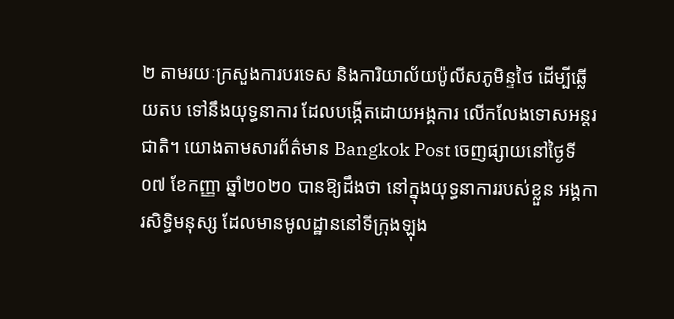២ តាមរយៈក្រសួងការបរទេស និងការិយាល័យប៉ូលីសភូមិន្ទថៃ ដើម្បីឆ្លើយតប ទៅនឹងយុទ្ធនាការ ដែលបង្កើតដោយអង្គការ លើកលែងទោសអន្តរជាតិ។ យោងតាមសារព័ត៌មាន Bangkok Post ចេញផ្សាយនៅថ្ងៃទី០៧ ខែកញ្ញា ឆ្នាំ២០២០ បានឱ្យដឹងថា នៅក្នុងយុទ្ធនាការរបស់ខ្លួន អង្គការសិទ្ធិមនុស្ស ដែលមានមូលដ្ឋាននៅទីក្រុងឡុង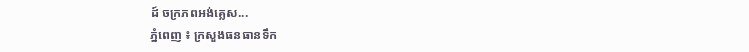ដ៍ ចក្រភពអង់គ្លេស...
ភ្នំពេញ ៖ ក្រសួងធនធានទឹក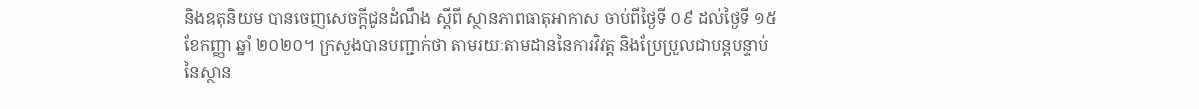និងឧតុនិយម បានចេញសេចក្ដីជូនដំណឹង ស្ដីពី ស្ថានភាពធាតុអាកាស ចាប់ពីថ្ងៃទី ០៩ ដល់ថ្ងៃទី ១៥ ខែកញ្ញា ឆ្នាំ ២០២០។ ក្រសួងបានបញ្ជាក់ថា តាមរយៈតាមដាននៃការវិវត្ត និងប្រែប្រួលជាបន្តបន្ទាប់នៃស្ថាន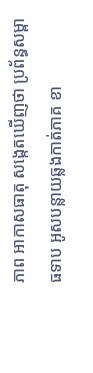ភាព អាកាសធាតុ សង្កេតឃើញថា ប្រព័ន្ធសម្ពាធទាប អូសបន្លាយឆ្លងកាត់ភាគ ខា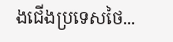ងជើងប្រទេសថៃ...